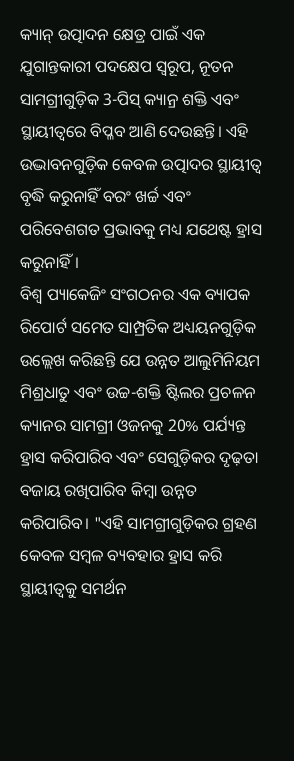କ୍ୟାନ୍ ଉତ୍ପାଦନ କ୍ଷେତ୍ର ପାଇଁ ଏକ ଯୁଗାନ୍ତକାରୀ ପଦକ୍ଷେପ ସ୍ୱରୂପ, ନୂତନ ସାମଗ୍ରୀଗୁଡ଼ିକ 3-ପିସ୍ କ୍ୟାନ୍ର ଶକ୍ତି ଏବଂ ସ୍ଥାୟୀତ୍ୱରେ ବିପ୍ଳବ ଆଣି ଦେଉଛନ୍ତି। ଏହି ଉଦ୍ଭାବନଗୁଡ଼ିକ କେବଳ ଉତ୍ପାଦର ସ୍ଥାୟୀତ୍ୱ ବୃଦ୍ଧି କରୁନାହିଁ ବରଂ ଖର୍ଚ୍ଚ ଏବଂ ପରିବେଶଗତ ପ୍ରଭାବକୁ ମଧ୍ୟ ଯଥେଷ୍ଟ ହ୍ରାସ କରୁନାହିଁ।
ବିଶ୍ୱ ପ୍ୟାକେଜିଂ ସଂଗଠନର ଏକ ବ୍ୟାପକ ରିପୋର୍ଟ ସମେତ ସାମ୍ପ୍ରତିକ ଅଧ୍ୟୟନଗୁଡ଼ିକ ଉଲ୍ଲେଖ କରିଛନ୍ତି ଯେ ଉନ୍ନତ ଆଲୁମିନିୟମ ମିଶ୍ରଧାତୁ ଏବଂ ଉଚ୍ଚ-ଶକ୍ତି ଷ୍ଟିଲର ପ୍ରଚଳନ କ୍ୟାନର ସାମଗ୍ରୀ ଓଜନକୁ 20% ପର୍ଯ୍ୟନ୍ତ ହ୍ରାସ କରିପାରିବ ଏବଂ ସେଗୁଡ଼ିକର ଦୃଢ଼ତା ବଜାୟ ରଖିପାରିବ କିମ୍ବା ଉନ୍ନତ କରିପାରିବ। "ଏହି ସାମଗ୍ରୀଗୁଡ଼ିକର ଗ୍ରହଣ କେବଳ ସମ୍ବଳ ବ୍ୟବହାର ହ୍ରାସ କରି ସ୍ଥାୟୀତ୍ୱକୁ ସମର୍ଥନ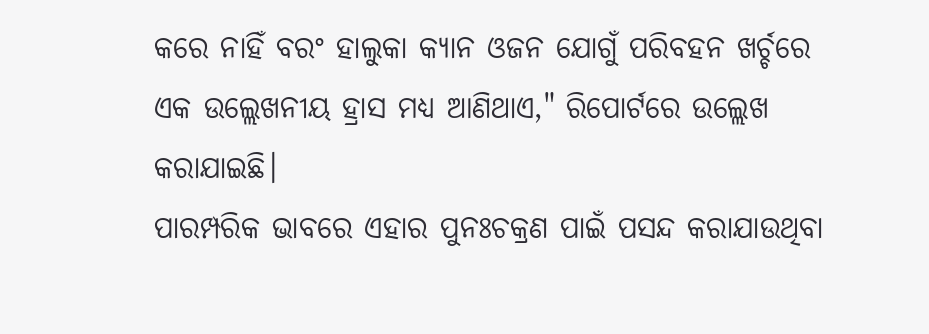କରେ ନାହିଁ ବରଂ ହାଲୁକା କ୍ୟାନ ଓଜନ ଯୋଗୁଁ ପରିବହନ ଖର୍ଚ୍ଚରେ ଏକ ଉଲ୍ଲେଖନୀୟ ହ୍ରାସ ମଧ୍ୟ ଆଣିଥାଏ," ରିପୋର୍ଟରେ ଉଲ୍ଲେଖ କରାଯାଇଛି।
ପାରମ୍ପରିକ ଭାବରେ ଏହାର ପୁନଃଚକ୍ରଣ ପାଇଁ ପସନ୍ଦ କରାଯାଉଥିବା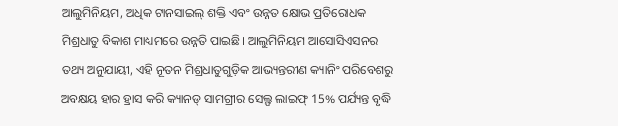ଆଲୁମିନିୟମ, ଅଧିକ ଟାନସାଇଲ୍ ଶକ୍ତି ଏବଂ ଉନ୍ନତ କ୍ଷୋଭ ପ୍ରତିରୋଧକ ମିଶ୍ରଧାତୁ ବିକାଶ ମାଧ୍ୟମରେ ଉନ୍ନତି ପାଇଛି। ଆଲୁମିନିୟମ ଆସୋସିଏସନର ତଥ୍ୟ ଅନୁଯାୟୀ, ଏହି ନୂତନ ମିଶ୍ରଧାତୁଗୁଡ଼ିକ ଆଭ୍ୟନ୍ତରୀଣ କ୍ୟାନିଂ ପରିବେଶରୁ ଅବକ୍ଷୟ ହାର ହ୍ରାସ କରି କ୍ୟାନଡ୍ ସାମଗ୍ରୀର ସେଲ୍ଫ ଲାଇଫ୍ 15% ପର୍ଯ୍ୟନ୍ତ ବୃଦ୍ଧି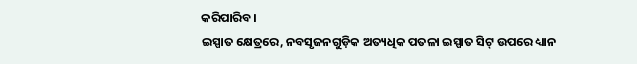କରିପାରିବ।
ଇସ୍ପାତ କ୍ଷେତ୍ରରେ, ନବସୃଜନଗୁଡ଼ିକ ଅତ୍ୟଧିକ ପତଳା ଇସ୍ପାତ ସିଟ୍ ଉପରେ ଧ୍ୟାନ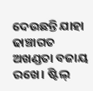ଦେଉଛନ୍ତି ଯାହା ଢାଞ୍ଚାଗତ ଅଖଣ୍ଡତା ବଜାୟ ରଖେ। ଷ୍ଟିଲ୍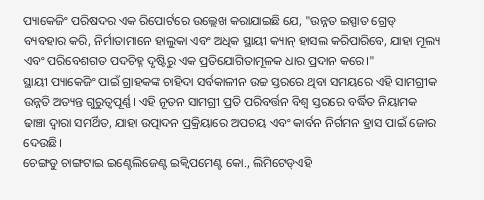ପ୍ୟାକେଜିଂ ପରିଷଦର ଏକ ରିପୋର୍ଟରେ ଉଲ୍ଲେଖ କରାଯାଇଛି ଯେ, "ଉନ୍ନତ ଇସ୍ପାତ ଗ୍ରେଡ୍ ବ୍ୟବହାର କରି, ନିର୍ମାତାମାନେ ହାଲୁକା ଏବଂ ଅଧିକ ସ୍ଥାୟୀ କ୍ୟାନ୍ ହାସଲ କରିପାରିବେ, ଯାହା ମୂଲ୍ୟ ଏବଂ ପରିବେଶଗତ ପଦଚିହ୍ନ ଦୃଷ୍ଟିରୁ ଏକ ପ୍ରତିଯୋଗିତାମୂଳକ ଧାର ପ୍ରଦାନ କରେ।"
ସ୍ଥାୟୀ ପ୍ୟାକେଜିଂ ପାଇଁ ଗ୍ରାହକଙ୍କ ଚାହିଦା ସର୍ବକାଳୀନ ଉଚ୍ଚ ସ୍ତରରେ ଥିବା ସମୟରେ ଏହି ସାମଗ୍ରୀକ ଉନ୍ନତି ଅତ୍ୟନ୍ତ ଗୁରୁତ୍ୱପୂର୍ଣ୍ଣ। ଏହି ନୂତନ ସାମଗ୍ରୀ ପ୍ରତି ପରିବର୍ତ୍ତନ ବିଶ୍ୱ ସ୍ତରରେ ବର୍ଦ୍ଧିତ ନିୟାମକ ଢାଞ୍ଚା ଦ୍ୱାରା ସମର୍ଥିତ, ଯାହା ଉତ୍ପାଦନ ପ୍ରକ୍ରିୟାରେ ଅପଚୟ ଏବଂ କାର୍ବନ ନିର୍ଗମନ ହ୍ରାସ ପାଇଁ ଜୋର ଦେଉଛି।
ଚେଙ୍ଗଡୁ ଚାଙ୍ଗଟାଇ ଇଣ୍ଟେଲିଜେଣ୍ଟ ଇକ୍ୱିପମେଣ୍ଟ କୋ., ଲିମିଟେଡ୍ଏହି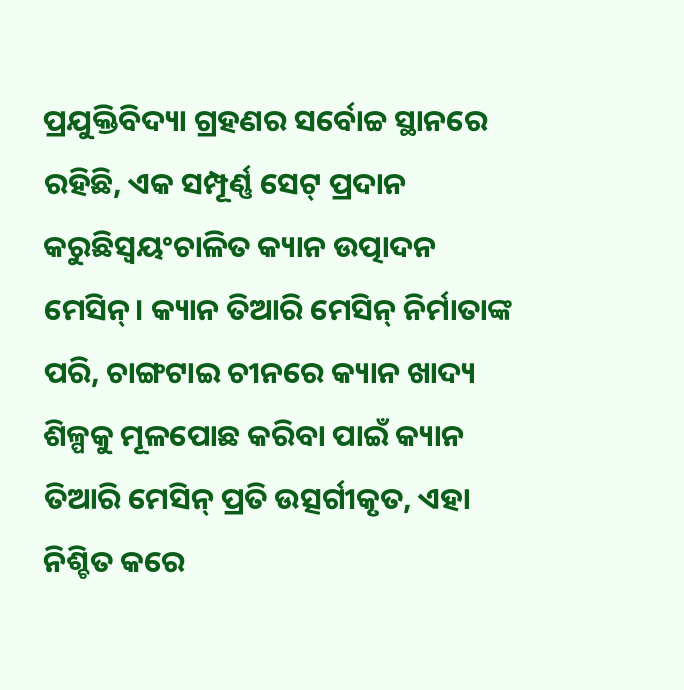ପ୍ରଯୁକ୍ତିବିଦ୍ୟା ଗ୍ରହଣର ସର୍ବୋଚ୍ଚ ସ୍ଥାନରେ ରହିଛି, ଏକ ସମ୍ପୂର୍ଣ୍ଣ ସେଟ୍ ପ୍ରଦାନ କରୁଛିସ୍ୱୟଂଚାଳିତ କ୍ୟାନ ଉତ୍ପାଦନ ମେସିନ୍। କ୍ୟାନ ତିଆରି ମେସିନ୍ ନିର୍ମାତାଙ୍କ ପରି, ଚାଙ୍ଗଟାଇ ଚୀନରେ କ୍ୟାନ ଖାଦ୍ୟ ଶିଳ୍ପକୁ ମୂଳପୋଛ କରିବା ପାଇଁ କ୍ୟାନ ତିଆରି ମେସିନ୍ ପ୍ରତି ଉତ୍ସର୍ଗୀକୃତ, ଏହା ନିଶ୍ଚିତ କରେ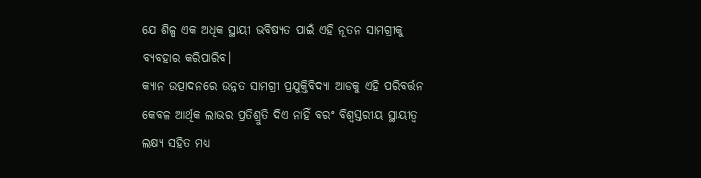ଯେ ଶିଳ୍ପ ଏକ ଅଧିକ ସ୍ଥାୟୀ ଭବିଷ୍ୟତ ପାଇଁ ଏହି ନୂତନ ସାମଗ୍ରୀକୁ ବ୍ୟବହାର କରିପାରିବ।
କ୍ୟାନ ଉତ୍ପାଦନରେ ଉନ୍ନତ ସାମଗ୍ରୀ ପ୍ରଯୁକ୍ତିବିଦ୍ୟା ଆଡକୁ ଏହି ପରିବର୍ତ୍ତନ କେବଳ ଆର୍ଥିକ ଲାଭର ପ୍ରତିଶ୍ରୁତି ଦିଏ ନାହିଁ ବରଂ ବିଶ୍ୱସ୍ତରୀୟ ସ୍ଥାୟୀତ୍ୱ ଲକ୍ଷ୍ୟ ସହିତ ମଧ୍ୟ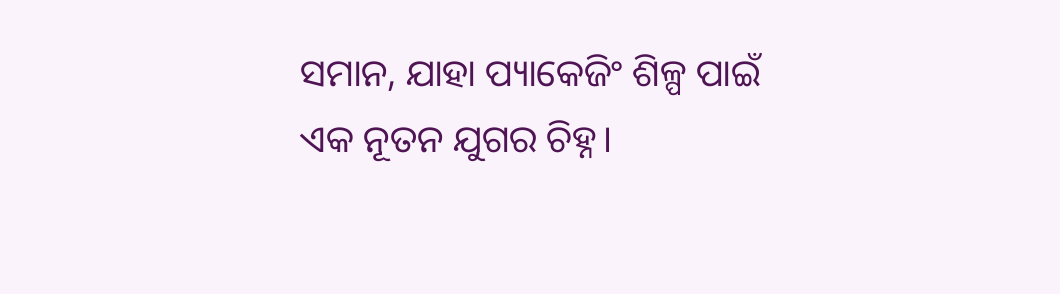ସମାନ, ଯାହା ପ୍ୟାକେଜିଂ ଶିଳ୍ପ ପାଇଁ ଏକ ନୂତନ ଯୁଗର ଚିହ୍ନ।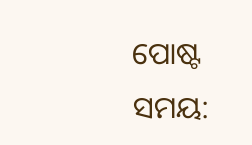ପୋଷ୍ଟ ସମୟ: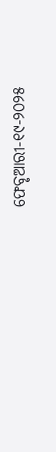ଫେବୃଆରୀ-୧୯-୨୦୨୫